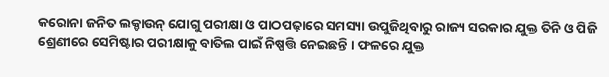କରୋନା ଜନିତ ଲକ୍ଡାଉନ୍ ଯୋଗୁ ପରୀକ୍ଷା ଓ ପାଠପଢ଼ାରେ ସମସ୍ୟା ଉପୁଜିଥିବାରୁ ରାଜ୍ୟ ସରକାର ଯୁକ୍ତ ତିନି ଓ ପିଜି ଶ୍ରେଣୀରେ ସେମିଷ୍ଟାର ପରୀକ୍ଷାକୁ ବାତିଲ ପାଇଁ ନିଷ୍ପତ୍ତି ନେଇଛନ୍ତି । ଫଳରେ ଯୁକ୍ତ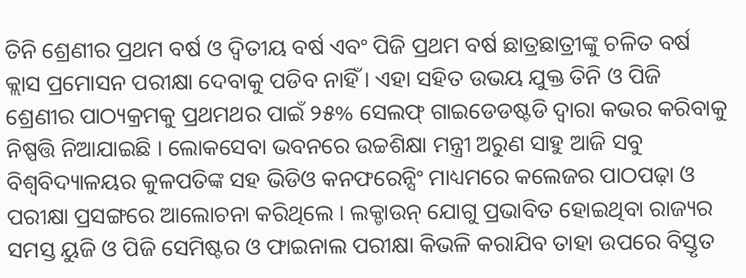ତିନି ଶ୍ରେଣୀର ପ୍ରଥମ ବର୍ଷ ଓ ଦ୍ୱିତୀୟ ବର୍ଷ ଏବଂ ପିଜି ପ୍ରଥମ ବର୍ଷ ଛାତ୍ରଛାତ୍ରୀଙ୍କୁ ଚଳିତ ବର୍ଷ କ୍ଲାସ ପ୍ରମୋସନ ପରୀକ୍ଷା ଦେବାକୁ ପଡିବ ନାହିଁ । ଏହା ସହିତ ଉଭୟ ଯୁକ୍ତ ତିନି ଓ ପିଜି ଶ୍ରେଣୀର ପାଠ୍ୟକ୍ରମକୁ ପ୍ରଥମଥର ପାଇଁ ୨୫% ସେଲଫ୍ ଗାଇଡେଡଷ୍ଟଡି ଦ୍ୱାରା କଭର କରିବାକୁ ନିଷ୍ପତ୍ତି ନିଆଯାଇଛି । ଲୋକସେବା ଭବନରେ ଉଚ୍ଚଶିକ୍ଷା ମନ୍ତ୍ରୀ ଅରୁଣ ସାହୁ ଆଜି ସବୁ ବିଶ୍ୱବିଦ୍ୟାଳୟର କୁଳପତିଙ୍କ ସହ ଭିଡିଓ କନଫରେନ୍ସିଂ ମାଧ୍ୟମରେ କଲେଜର ପାଠପଢ଼ା ଓ ପରୀକ୍ଷା ପ୍ରସଙ୍ଗରେ ଆଲୋଚନା କରିଥିଲେ । ଲକ୍ଡାଉନ୍ ଯୋଗୁ ପ୍ରଭାବିତ ହୋଇଥିବା ରାଜ୍ୟର ସମସ୍ତ ୟୁଜି ଓ ପିଜି ସେମିଷ୍ଟର ଓ ଫାଇନାଲ ପରୀକ୍ଷା କିଭଳି କରାଯିବ ତାହା ଉପରେ ବିସ୍ତୃତ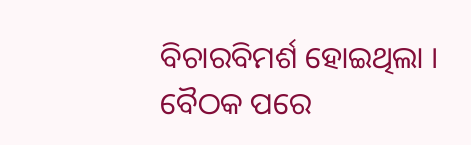ବିଚାରବିମର୍ଶ ହୋଇଥିଲା । ବୈଠକ ପରେ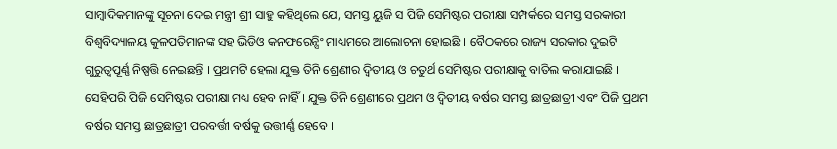ସାମ୍ବାଦିକମାନଙ୍କୁ ସୂଚନା ଦେଇ ମନ୍ତ୍ରୀ ଶ୍ରୀ ସାହୁ କହିଥିଲେ ଯେ, ସମସ୍ତ ୟୁଜି ସ ପିଜି ସେମିଷ୍ଟର ପରୀକ୍ଷା ସମ୍ପର୍କରେ ସମସ୍ତ ସରକାରୀ ବିଶ୍ୱବିଦ୍ୟାଳୟ କୁଳପତିମାନଙ୍କ ସହ ଭିଡିଓ କନଫରେନ୍ସିଂ ମାଧ୍ୟମରେ ଆଲୋଚନା ହୋଇଛି । ବୈଠକରେ ରାଜ୍ୟ ସରକାର ଦୁଇଟି ଗୁରୁତ୍ୱପୂର୍ଣ୍ଣ ନିଷ୍ପତ୍ତି ନେଇଛନ୍ତି । ପ୍ରଥମଟି ହେଲା ଯୁକ୍ତ ତିନି ଶ୍ରେଣୀର ଦ୍ୱିତୀୟ ଓ ଚତୁର୍ଥ ସେମିଷ୍ଟର ପରୀକ୍ଷାକୁ ବାତିଲ କରାଯାଇଛି । ସେହିପରି ପିଜି ସେମିଷ୍ଟର ପରୀକ୍ଷା ମଧ୍ୟ ହେବ ନାହିଁ । ଯୁକ୍ତ ତିନି ଶ୍ରେଣୀରେ ପ୍ରଥମ ଓ ଦ୍ୱିତୀୟ ବର୍ଷର ସମସ୍ତ ଛାତ୍ରଛାତ୍ରୀ ଏବଂ ପିଜି ପ୍ରଥମ ବର୍ଷର ସମସ୍ତ ଛାତ୍ରଛାତ୍ରୀ ପରବର୍ତ୍ତୀ ବର୍ଷକୁ ଉତ୍ତୀର୍ଣ୍ଣ ହେବେ ।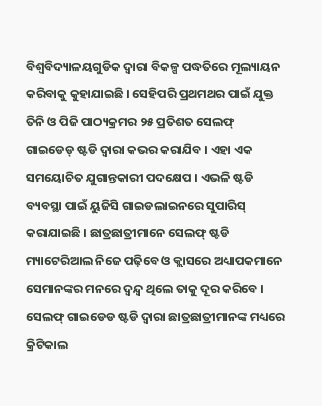ବିଶ୍ୱବିଦ୍ୟାଳୟଗୁଡିକ ଦ୍ୱାରା ବିକଳ୍ପ ପଦ୍ଧତିରେ ମୂଲ୍ୟାୟନ କରିବାକୁ କୁହାଯାଇଛି । ସେହିପରି ପ୍ରଥମଥର ପାଇଁ ଯୁକ୍ତ ତିନି ଓ ପିଜି ପାଠ୍ୟକ୍ରମର ୨୫ ପ୍ରତିଶତ ସେଲଫ୍ ଗାଇଡେଡ୍ ଷ୍ଟଡି ଦ୍ୱାରା କଭର କରାଯିବ । ଏହା ଏକ ସମୟୋଚିତ ଯୁଗାନ୍ତକାରୀ ପଦକ୍ଷେପ । ଏଭଳି ଷ୍ଟଡି ବ୍ୟବସ୍ଥା ପାଇଁ ୟୁଜିସି ଗାଇଡଲାଇନରେ ସୁପାରିସ୍ କରାଯାଇଛି । ଛାତ୍ରଛାତ୍ରୀମାନେ ସେଲଫ୍ ଷ୍ଟଡି ମ୍ୟାଟେରିଆଲ ନିଜେ ପଢ଼ିବେ ଓ କ୍ଲାସରେ ଅଧ୍ୟାପକମାନେ ସେମାନଙ୍କର ମନରେ ଦ୍ୱନ୍ଦ୍ୱ ଥିଲେ ତାକୁ ଦୂର କରିବେ । ସେଲଫ୍ ଗାଇଡେଡ ଷ୍ଟଡି ଦ୍ୱାରା ଛାତ୍ରଛାତ୍ରୀମାନଙ୍କ ମଧ୍ୟରେ କ୍ରିଟିକାଲ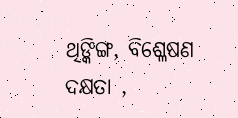ଥିଙ୍କିଙ୍ଗ, ବିଶ୍ଳେଷଣ ଦକ୍ଷତା ,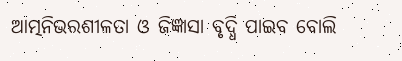ଆତ୍ମନିଭରଶୀଳତା ଓ ଜିଜ୍ଞାସା ବୃଦ୍ଧି ପାଇବ ବୋଲି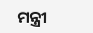ମନ୍ତ୍ରୀ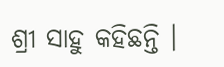ଶ୍ରୀ ସାହୁ କହିଛନ୍ତି ।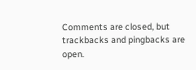Comments are closed, but trackbacks and pingbacks are open.